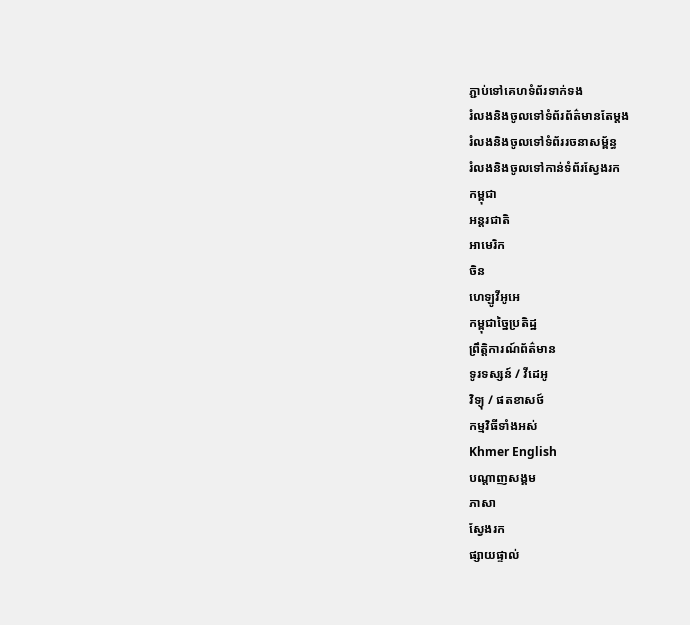ភ្ជាប់ទៅគេហទំព័រទាក់ទង
រំលងនិងចូលទៅទំព័រព័ត៌មានតែម្តង
រំលងនិងចូលទៅទំព័ររចនាសម្ព័ន្ធ
រំលងនិងចូលទៅកាន់ទំព័រស្វែងរក
កម្ពុជា
អន្តរជាតិ
អាមេរិក
ចិន
ហេឡូវីអូអេ
កម្ពុជាច្នៃប្រតិដ្ឋ
ព្រឹត្តិការណ៍ព័ត៌មាន
ទូរទស្សន៍ / វីដេអូ
វិទ្យុ / ផតខាសថ៍
កម្មវិធីទាំងអស់
Khmer English
បណ្តាញសង្គម
ភាសា
ស្វែងរក
ផ្សាយផ្ទាល់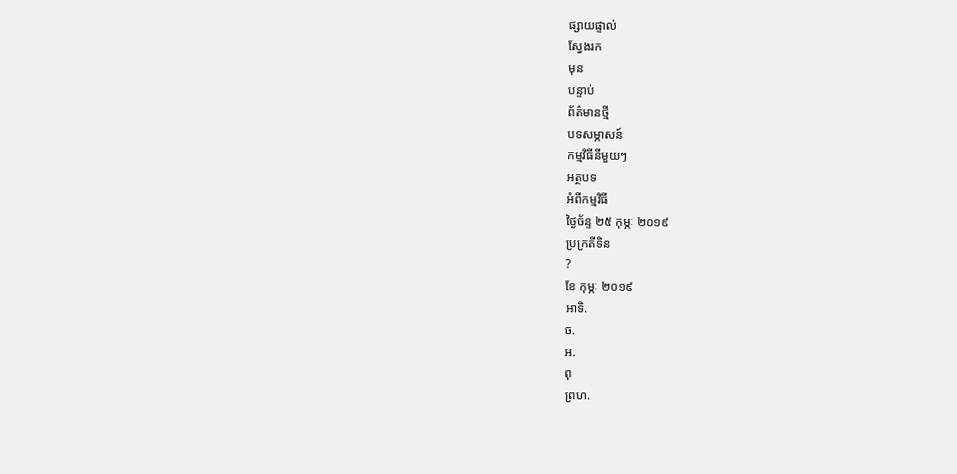ផ្សាយផ្ទាល់
ស្វែងរក
មុន
បន្ទាប់
ព័ត៌មានថ្មី
បទសម្ភាសន៍
កម្មវិធីនីមួយៗ
អត្ថបទ
អំពីកម្មវិធី
ថ្ងៃច័ន្ទ ២៥ កុម្ភៈ ២០១៩
ប្រក្រតីទិន
?
ខែ កុម្ភៈ ២០១៩
អាទិ.
ច.
អ.
ពុ
ព្រហ.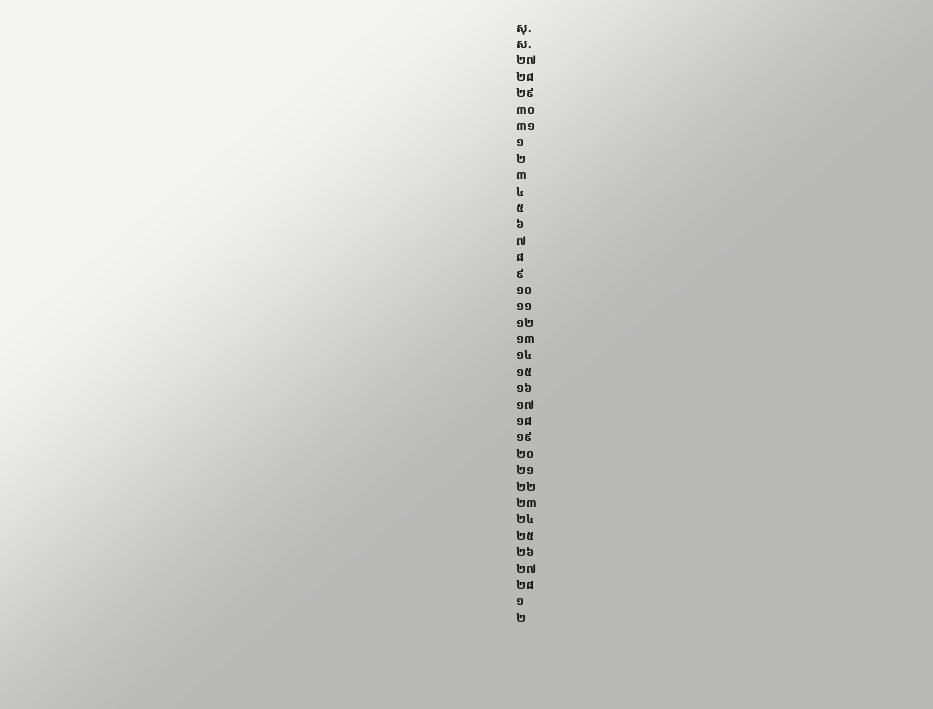សុ.
ស.
២៧
២៨
២៩
៣០
៣១
១
២
៣
៤
៥
៦
៧
៨
៩
១០
១១
១២
១៣
១៤
១៥
១៦
១៧
១៨
១៩
២០
២១
២២
២៣
២៤
២៥
២៦
២៧
២៨
១
២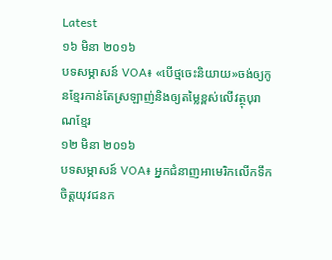Latest
១៦ មិនា ២០១៦
បទសម្ភាសន៍ VOA៖ «បើថ្មចេះនិយាយ»ចង់ឲ្យកូនខ្មែរកាន់តែស្រឡាញ់និងឲ្យតម្លៃខ្ពស់លើវត្ថុបុរាណខ្មែរ
១២ មិនា ២០១៦
បទសម្ភាសន៍ VOA៖ អ្នកជំនាញអាមេរិកលើកទឹកចិត្តយុវជនក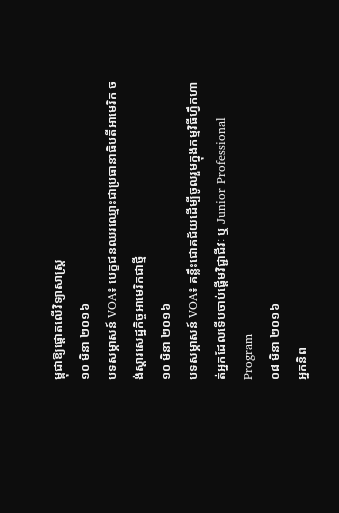ម្ពុជាឱ្យផ្តោតលើវិទ្យាសាស្រ្ត
១០ មិនា ២០១៦
បទសម្ភាសន៍ VOA៖ បេក្ខជនឈរឈ្មោះជាប្រធានាធិបតីអាមេរិក ចង់ស្តារសេដ្ឋកិច្ចអាមេរិកជាថ្មី
១០ មិនា ២០១៦
បទសម្ភាសន៍ VOA៖ គន្លឹះជោគជ័យដើម្បីចូលរួមក្នុងកម្មវិធីហ្វឹកហាត់អ្នកដែលទើបចាប់ផ្តើមវិជ្ជាជីវៈ ឬ Junior Professional Program
០៨ មិនា ២០១៦
អ្នកនិព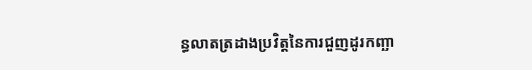ន្ធលាតត្រដាងប្រវិត្តនៃការជួញដូរកញ្ឆា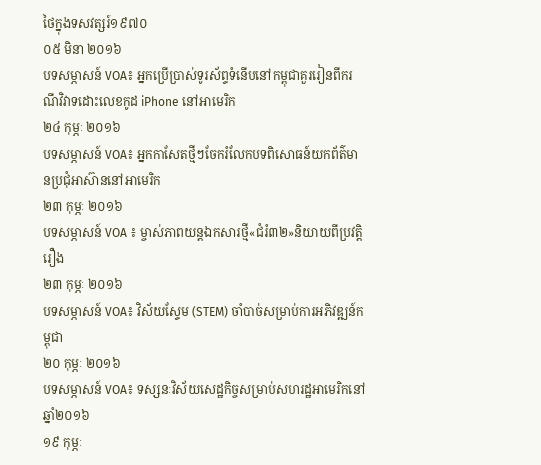ថៃក្នុងទសវត្សរ៍១៩៧០
០៥ មិនា ២០១៦
បទសម្ភាសន៍ VOA៖ អ្នកប្រើប្រាស់ទូរស័ព្ទទំនើបនៅកម្ពុជាគួររៀនពីករណីវិវាទដោះលេខកូដ iPhone នៅអាមេរិក
២៤ កុម្ភៈ ២០១៦
បទសម្ភាសន៍ VOA៖ អ្នកកាសែតថ្មីៗចែករំលែកបទពិសោធន៍យកព័ត៌មានប្រជុំអាស៊ាននៅអាមេរិក
២៣ កុម្ភៈ ២០១៦
បទសម្ភាសន៍ VOA ៖ ម្ចាស់ភាពយន្តឯកសារថ្មី«ជំរំ៣២»និយាយពីប្រវត្តិរឿង
២៣ កុម្ភៈ ២០១៦
បទសម្ភាសន៍ VOA៖ វិស័យស្ទែម (STEM) ចាំបាច់សម្រាប់ការអភិវឌ្ឍន៍កម្ពុជា
២០ កុម្ភៈ ២០១៦
បទសម្ភាសន៍ VOA៖ ទស្សនៈវិស័យសេដ្ឋកិច្ចសម្រាប់សហរដ្ឋអាមេរិកនៅឆ្នាំ២០១៦
១៩ កុម្ភៈ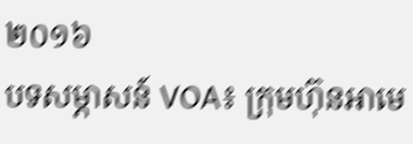២០១៦
បទសម្ភាសន៍ VOA៖ ក្រុមហ៊ុនអាមេ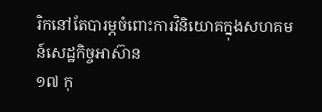រិកនៅតែបារម្ភចំពោះការវិនិយោគក្នុងសហគមន៍សេដ្ឋកិច្ចអាស៊ាន
១៧ កុ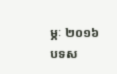ម្ភៈ ២០១៦
បទស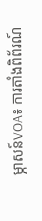ម្ភាសន៍VOA៖ ការតាំងពិព័រណ៍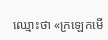ឈ្មោះថា «ក្រឡេកមើ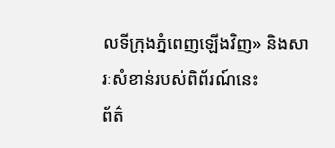លទីក្រុងភ្នំពេញឡើងវិញ» និងសារៈសំខាន់របស់ពិព័រណ៍នេះ
ព័ត៌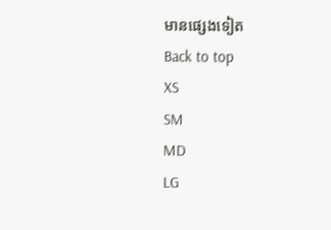មានផ្សេងទៀត
Back to top
XS
SM
MD
LG